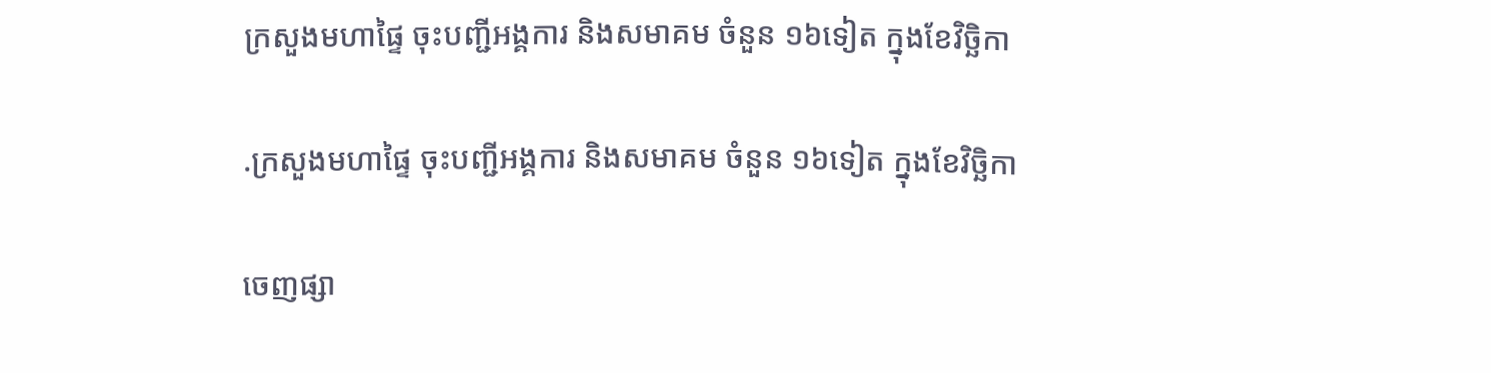ក្រសួងមហាផ្ទៃ ចុះបញ្ជីអង្គការ និងសមាគម ចំនួន ១៦ទៀត ក្នុងខែវិច្ឆិកា

.ក្រសួងមហាផ្ទៃ ចុះបញ្ជីអង្គការ និងសមាគម ចំនួន ១៦ទៀត ក្នុងខែវិច្ឆិកា

ចេញផ្សា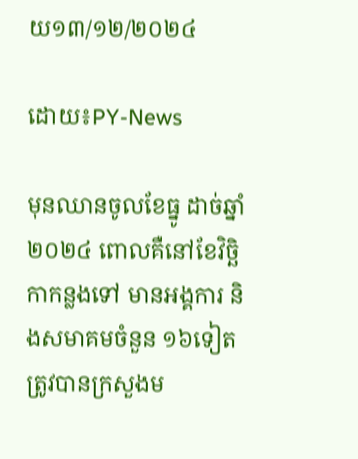យ១៣/១២/២០២៤

ដោយ៖PY-News

មុនឈានចូលខែធ្នូ ដាច់ឆ្នាំ២០២៤ ពោលគឺនៅខែវិច្ឆិកាកន្លងទៅ មានអង្គការ និងសមាគមចំនួន ១៦ទៀត ត្រូវបានក្រសួងម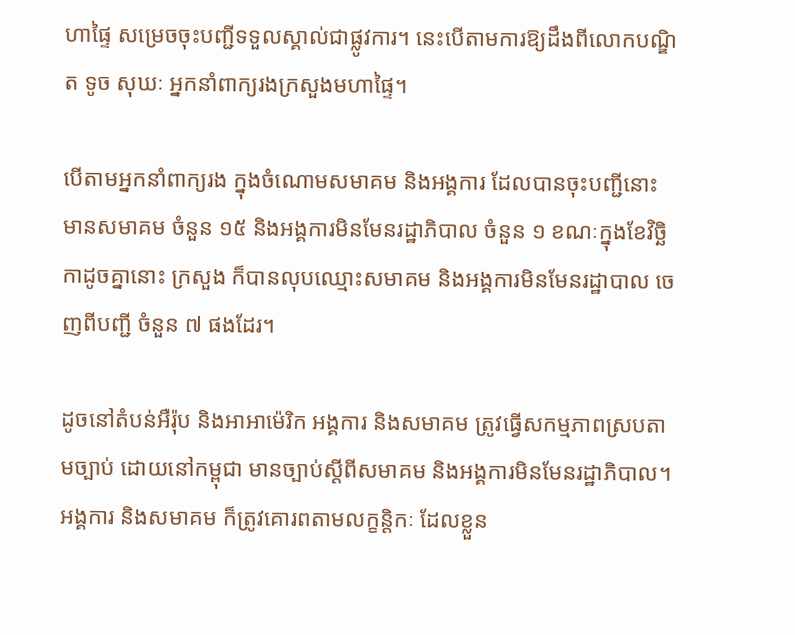ហាផ្ទៃ សម្រេចចុះបញ្ជីទទួលស្គាល់ជាផ្លូវការ។ នេះបើតាមការឱ្យដឹងពីលោកបណ្ឌិត ទូច សុឃៈ អ្នកនាំពាក្យរងក្រសួងមហាផ្ទៃ។

បើតាមអ្នកនាំពាក្យរង ក្នុងចំណោមសមាគម និងអង្គការ ដែលបានចុះបញ្ជីនោះ មានសមាគម ចំនួន ១៥ និងអង្គការមិនមែនរដ្ឋាភិបាល ចំនួន ១ ខណៈក្នុងខែវិច្ឆិកាដូចគ្នានោះ ក្រសួង ក៏បានលុបឈ្មោះសមាគម និងអង្គការមិនមែនរដ្ឋាបាល ចេញពីបញ្ជី ចំនួន ៧ ផងដែរ។

ដូចនៅតំបន់អឺរ៉ុប និងអាអាម៉េរិក អង្គការ និងសមាគម ត្រូវធ្វើសកម្មភាពស្របតាមច្បាប់ ដោយនៅកម្ពុជា មានច្បាប់ស្ដីពីសមាគម និងអង្គការមិនមែនរដ្ឋាភិបាល។ អង្គការ និងសមាគម ក៏ត្រូវគោរពតាមលក្ខន្តិកៈ ដែលខ្លួន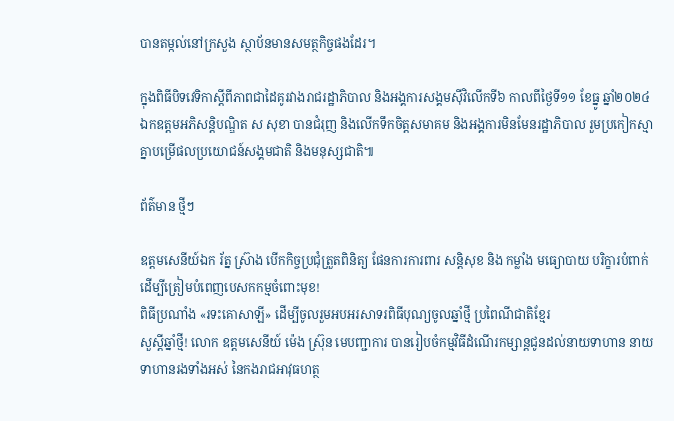បានតម្កល់នៅក្រសួង ស្ថាប័នមានសមត្ថកិច្ចផងដែរ។

ក្នុងពិធីបិទវេទិកាស្តីពីភាពជាដៃគូរវាងរាជរដ្ឋាភិបាល និងអង្គការសង្គមស៊ីវិលើកទី៦ កាលពីថ្ងៃទី១១ ខែធ្នូ ឆ្នាំ២០២៤ ឯកឧត្តមអភិសន្តិបណ្ឌិត ស សុខា បានជំរុញ និងលើកទឹកចិត្តសមាគម និងអង្គការមិនមែនរដ្ឋាភិបាល រួមប្រកៀកស្មាគ្នាបម្រើផលប្រយោជន៍សង្គមជាតិ និងមនុស្សជាតិ៕

ព័ត៌មាន ថ្មីៗ

ឧត្តមសេនីយ៍ឯក រ័ត្ន ស្រ៊ាង បើកកិច្ចប្រជុំត្រួតពិនិត្យ ផែនការការពារ សន្តិសុខ និង កម្លាំង មធ្យោបាយ បរិក្ខារបំពាក់ ដើម្បីត្រៀមបំពេញបេសកកម្មចំពោះមុខ!
ពិធីប្រណាំង «រទះគោសាឡី» ដើម្បីចូលរួមអបអរសាទរពិធីបុណ្យចូលឆ្នាំថ្មី ប្រពៃណីជាតិខ្មែរ
សួស្តីឆ្នាំថ្មី! លោក ឧត្តមសេនីយ៍ ម៉េង ស្រ៊ុន មេបញ្ជាការ បានរៀបចំកម្មវិធីដំណើរកម្សាន្តជូនដល់នាយទាហាន នាយទាហានរងទាំងអស់ នៃកងរាជអាវុធហត្ថ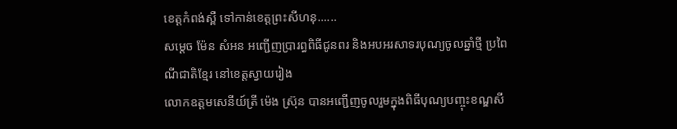ខេត្តកំពង់ស្ពឺ ទៅកាន់ខេត្តព្រះសីហនុ......
សម្តេច ម៉ែន សំអន អញ្ជើញប្រារព្ធពិធីជូនពរ និងអបអរសាទរបុណ្យចូលឆ្នាំថ្មី ប្រពៃណីជាតិខ្មែរ នៅខេត្តស្វាយរៀង
លោកឧត្តមសេនីយ៍ត្រី ម៉េង ស្រ៊ុន បានអញ្ជើញចូលរួមក្នុងពិធីបុណ្យបញ្ចុះខណ្ឌសី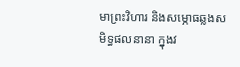មាព្រះវិហារ និងសម្ភោធឆ្លងសមិទ្ធផលនានា ក្នុងវ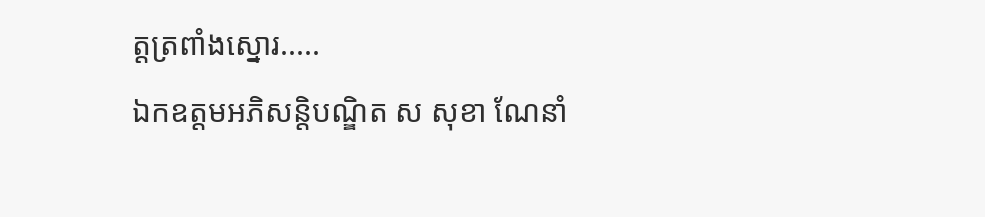ត្តត្រពាំងស្នោរ.....
ឯកឧត្តមអភិសន្តិបណ្ឌិត ស សុខា ណែនាំ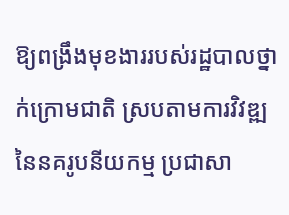ឱ្យពង្រឹងមុខងាររបស់រដ្ឋបាលថ្នាក់ក្រោមជាតិ ស្របតាមការវិវឌ្ឍនៃនគរូបនីយកម្ម ប្រជាសា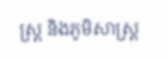ស្ត្រ និងភូមិសាស្ត្រ